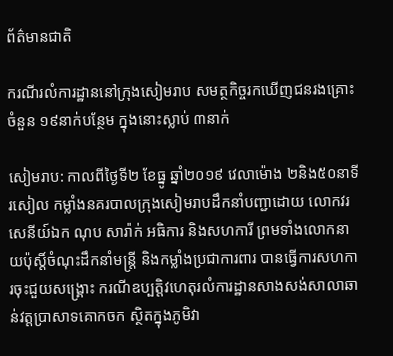ព័ត៌មានជាតិ

ករណីរលំការដ្ឋាននៅក្រុងសៀមរាប សមត្ថកិច្ចរកឃើញជនរងគ្រោះចំនួន ១៩នាក់បន្ថែម ក្នុងនោះស្លាប់ ៣នាក់

សៀមរាប: កាលពីថ្ងៃទី២ ខែធ្នូ ឆ្នាំ២០១៩ វេលាម៉ោង ២និង៥០នាទីរសៀល កម្លាំងនគរបាលក្រុងសៀមរាបដឹកនាំបញ្ជាដោយ លោកវរសេនីយ៍ឯក ណុប សារ៉ាក់ អធិការ និងសហការី ព្រមទាំងលោកនាយប៉ុស្តិ៍ចំណុះដឹកនាំមន្ត្រី និងកម្លាំងប្រជាការពារ បានធ្វើការសហការចុះជួយសង្គ្រោះ ករណីឧប្បត្តិវហេតុរលំការដ្ឋានសាងសង់សាលាឆាន់វត្តប្រាសាទគោកចក ស្ថិតក្នុងភូមិវា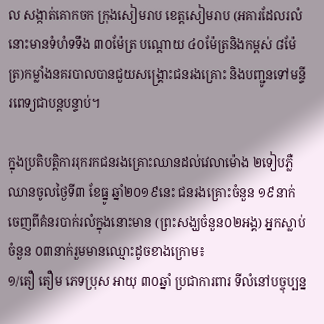ល សង្កាត់គោកចក ក្រុងសៀមរាប ខេត្តសៀមរាប (អគារដែលរលំនោះមានទំហំទទឹង ៣០ម៉ែត្រ បណ្ដោយ ៤០ម៉ែត្រនិងកម្ពស់ ៨ម៉ែត្រ)កម្លាំងនគរបាលបានជួយសង្គ្រោះជនរងគ្រោះ និងបញ្ជូនទៅមន្ទីរពេទ្យជាបន្តបន្ទាប់។

ក្នុងប្រតិបត្តិការរុករកជនរងគ្រោះឈានដល់វេលាម៉ោង ២ទៀបភ្លឺឈានចូលថ្ងៃទី៣ ខែធ្នូ ឆ្នាំ២០១៩នេះ ជនរងគ្រោះចំនួន ១៩នាក់ ចេញពីគំនរបាក់រលំក្នុងនោះមាន (ព្រះសង្ឃចំនួន០២អង្គ) អ្នកស្លាប់ចំនួន ០៣នាក់រួមមានឈ្មោះដូចខាងក្រោម៖
១/តឿ តឿម ភេទប្រុស អាយុ ៣០ឆ្នាំ ប្រជាការពារ ទីលំនៅបច្ចុប្បន្ន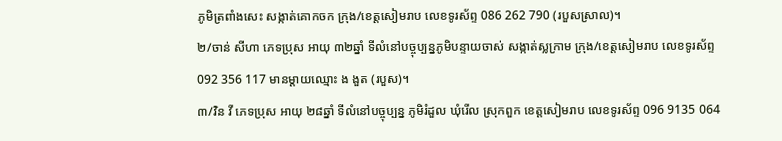ភូមិត្រពាំងសេះ សង្កាត់គោកចក ក្រុង/ខេត្តសៀមរាប លេខទូរស័ព្ទ 086 262 790 (របួសស្រាល)។
២/ចាន់ សីហា ភេទប្រុស អាយុ ៣២ឆ្នាំ ទីលំនៅបច្ចុប្បន្នភូមិបន្ទាយចាស់ សង្កាត់ស្លក្រាម ក្រុង/ខេត្តសៀមរាប លេខទូរស័ព្ទ 092 356 117 មានម្ដាយឈ្មោះ ង ងួត (របួស)។
៣/វិន វី ភេទប្រុស អាយុ ២៨ឆ្នាំ ទីលំនៅបច្ចុប្បន្ន ភូមិរំដួល ឃុំរើល ស្រុកពួក ខេត្តសៀមរាប លេខទូរស័ព្ទ 096 9135 064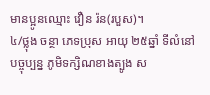មានប្អូនឈ្មោះ វឿន រ៉ន(របួស)។
៤/ថ្លុង ចន្ថា ភេទប្រុស អាយុ ២៥ឆ្នាំ ទីលំនៅបច្ចុប្បន្ន ភូមិទក្សិណខាងត្បូង ស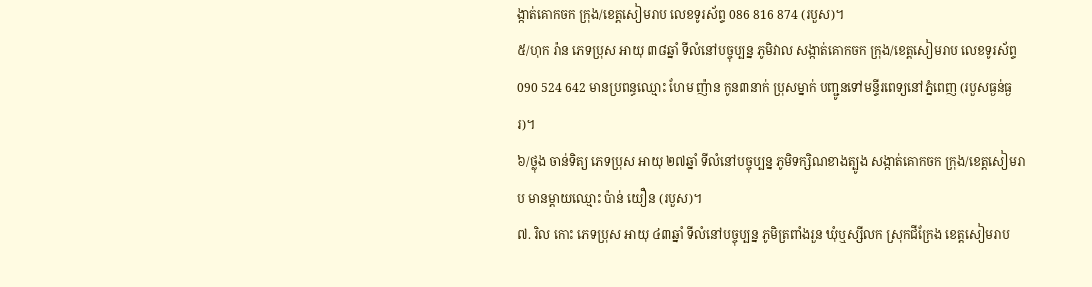ង្កាត់គោកចក ក្រុង/ខេត្តសៀមរាប លេខទូរស័ព្ទ 086 816 874 (របួស)។
៥/ហុក រ៉ាន ភេទប្រុស អាយុ ៣៨ឆ្នាំ ទីលំនៅបច្ចុប្បន្ន ភូមិវាល សង្កាត់គោកចក ក្រុង/ខេត្តសៀមរាប លេខទូរស័ព្ទ 090 524 642 មានប្រពន្ធឈ្មោះ ហែម ញ៉ាន កូន៣នាក់ ប្រុសម្នាក់ បញ្ជូនទៅមន្ទីរពេទ្យនៅភ្នំពេញ (របួសធ្ងន់ធ្ងរ)។
៦/ថ្លុង ចាន់ទិត្យ ភេទប្រុស អាយុ ២៧ឆ្នាំ ទីលំនៅបច្ចុប្បន្ន ភូមិទក្សិណខាងត្បូង សង្កាត់គោកចក ក្រុង/ខេត្តសៀមរាប មានម្ដាយឈ្មោះ ប៉ាន់ យឿន (របួស)។
៧. រិល កោះ ភេទប្រុស អាយុ ៤៣ឆ្នាំ ទីលំនៅបច្ចុប្បន្ន ភូមិត្រពាំងរួន ឃុំឬស្សីលក ស្រុកជីក្រែង ខេត្តសៀមរាប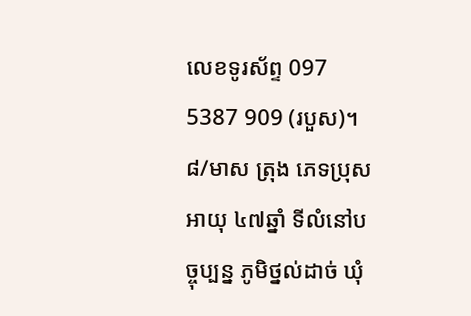លេខទូរស័ព្ទ 097 5387 909 (របួស)។
៨/មាស ត្រុង ភេទប្រុស អាយុ ៤៧ឆ្នាំ ទីលំនៅបច្ចុប្បន្ន ភូមិថ្នល់ដាច់ ឃុំ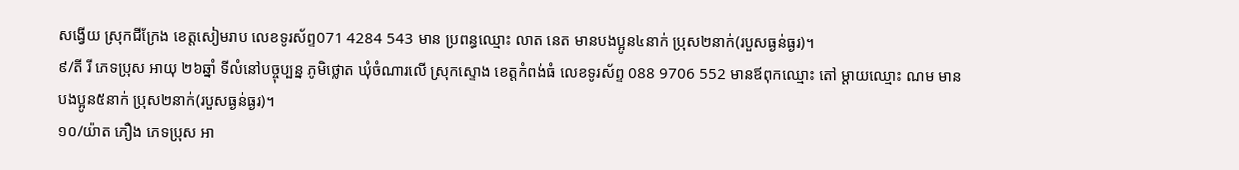សង្វើយ ស្រុកជីក្រែង ខេត្តសៀមរាប លេខទូរស័ព្ទ071 4284 543 មាន ប្រពន្ធឈ្មោះ លាត នេត មានបងប្អូន៤នាក់ ប្រុស២នាក់(របួសធ្ងន់ធ្ងរ)។
៩/តី រី ភេទប្រុស អាយុ ២៦ឆ្នាំ ទីលំនៅបច្ចុប្បន្ន ភូមិថ្លោត ឃុំចំណារលើ ស្រុកស្ទោង ខេត្តកំពង់ធំ លេខទូរស័ព្ទ 088 9706 552 មានឪពុកឈ្មោះ តៅ ម្ដាយឈ្មោះ ណម មានបងប្អូន៥នាក់ ប្រុស២នាក់(របួសធ្ងន់ធ្ងរ)។
១០/យ៉ាត ភឿង ភេទប្រុស អា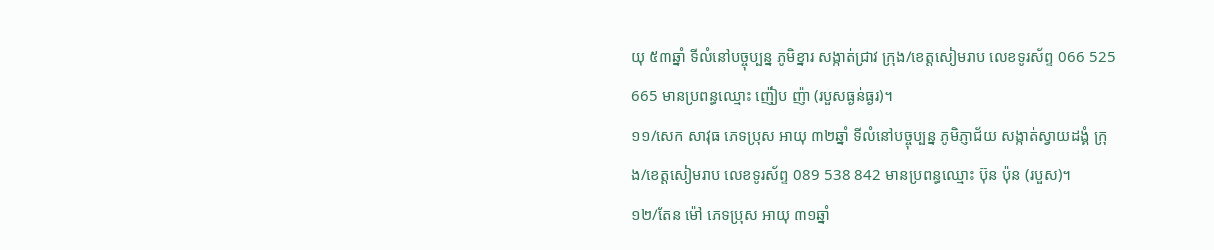យុ ៥៣ឆ្នាំ ទីលំនៅបច្ចុប្បន្ន ភូមិខ្នារ សង្កាត់ជ្រាវ ក្រុង/ខេត្តសៀមរាប លេខទូរស័ព្ទ 066 525 665 មានប្រពន្ធឈ្មោះ ញ៉ៀប ញ៉ា (របួសធ្ងន់ធ្ងរ)។
១១/សេក សាវុធ ភេទប្រុស អាយុ ៣២ឆ្នាំ ទីលំនៅបច្ចុប្បន្ន ភូមិភ្ញាជ័យ សង្កាត់ស្វាយដង្គំ ក្រុង/ខេត្តសៀមរាប លេខទូរស័ព្ទ 089 538 842 មានប្រពន្ធឈ្មោះ ប៊ុន ប៉ុន (របួស)។
១២/តែន ម៉ៅ ភេទប្រុស អាយុ ៣១ឆ្នាំ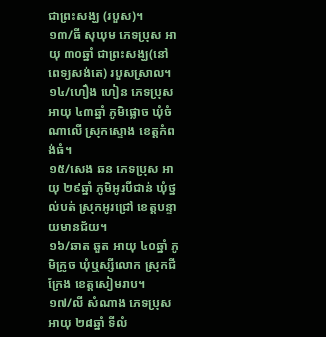ជាព្រះសង្ឃ (របួស)។
១៣/ធី សុឃុម ភេទប្រុស អាយុ ៣០ឆ្នាំ ជាព្រះសង្ឃ(នៅពេទ្យសង់តេ) របួសស្រាល។
១៤/ហឿង ហៀន ភេទប្រុស អាយុ ៤៣ឆ្នាំ ភូមិផ្លោច ឃុំចំណាលើ ស្រុកស្ទោង ខេត្តកំពង់ធំ។
១៥/សេង ឆន ភេទប្រុស អាយុ ២៩ឆ្នាំ ភូមិអូរបីជាន់ ឃុំថ្នល់បត់ ស្រុកអូរជ្រៅ ខេត្តបន្ទាយមានជ័យ។
១៦/ឆាត ឆួត អាយុ ៤០ឆ្នាំ ភូមិក្រូច ឃុំឬស្សីលោក ស្រុកជីក្រែង ខេត្តសៀមរាប។
១៧/លី សំណាង ភេទប្រុស អាយុ ២៨ឆ្នាំ ទីលំ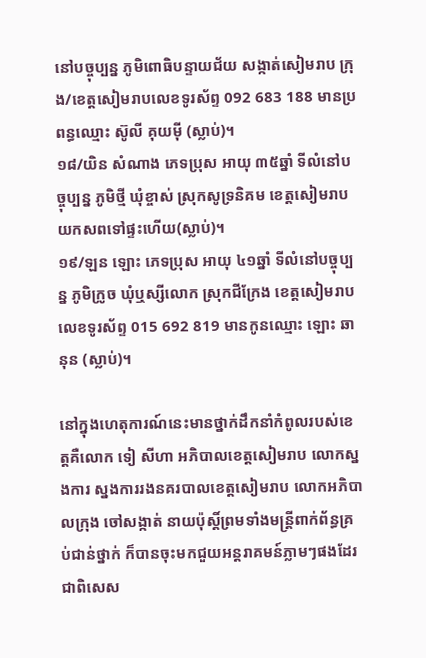នៅបច្ចុប្បន្ន ភូមិពោធិបន្ទាយជ័យ សង្កាត់សៀមរាប ក្រុង/ខេត្តសៀមរាបលេខទូរស័ព្ទ 092 683 188 មានប្រពន្ធឈ្មោះ ស៊ូលី គុយម៉ី (ស្លាប់)។
១៨/យិន សំណាង ភេទប្រុស អាយុ ៣៥ឆ្នាំ ទីលំនៅបច្ចុប្បន្ន ភូមិថ្មី ឃុំខ្ចាស់ ស្រុកសូទ្រនិគម ខេត្តសៀមរាប យកសពទៅផ្ទះហើយ(ស្លាប់)។
១៩/ឡន ឡោះ ភេទប្រុស អាយុ ៤១ឆ្នាំ ទីលំនៅបច្ចុប្បន្ន ភូមិក្រូច ឃុំឬស្សីលោក ស្រុកជីក្រែង ខេត្តសៀមរាប លេខទូរស័ព្ទ 015 692 819 មានកូនឈ្មោះ ឡោះ ឆានុន (ស្លាប់)។

នៅក្នុងហេតុការណ៍នេះមានថ្នាក់ដឹកនាំកំពូលរបស់ខេត្តគឺលោក ទៀ សីហា អភិបាលខេត្តសៀមរាប លោកស្នងការ ស្នងការរងនគរបាលខេត្តសៀមរាប លោកអភិបាលក្រុង ចៅសង្កាត់ នាយប៉ុស្ដិ៍ព្រមទាំងមន្ត្រីពាក់ព័ន្ធគ្រប់ជាន់ថ្នាក់ ក៏បានចុះមកជួយអន្តរាគមន៍ភ្លាមៗផងដែរ ជាពិសេស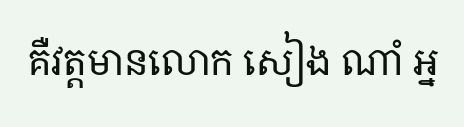គឺវត្តមានលោក សៀង ណាំ អ្ន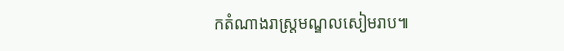កតំណាងរាស្ត្រមណ្ឌលសៀមរាប៕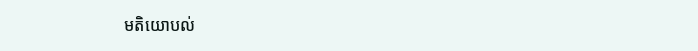មតិយោបល់